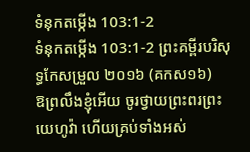ទំនុកតម្កើង 103:1-2
ទំនុកតម្កើង 103:1-2 ព្រះគម្ពីរបរិសុទ្ធកែសម្រួល ២០១៦ (គកស១៦)
ឱព្រលឹងខ្ញុំអើយ ចូរថ្វាយព្រះពរព្រះយេហូវ៉ា ហើយគ្រប់ទាំងអស់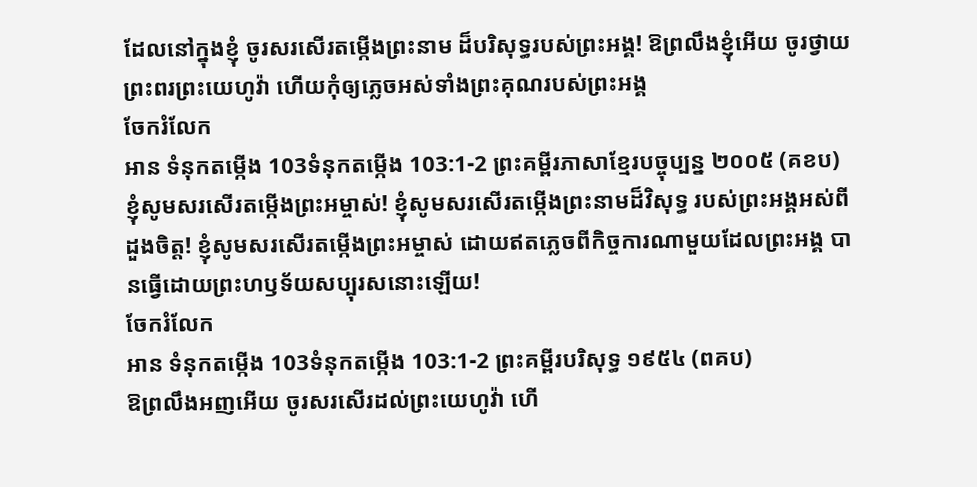ដែលនៅក្នុងខ្ញុំ ចូរសរសើរតម្កើងព្រះនាម ដ៏បរិសុទ្ធរបស់ព្រះអង្គ! ឱព្រលឹងខ្ញុំអើយ ចូរថ្វាយព្រះពរព្រះយេហូវ៉ា ហើយកុំឲ្យភ្លេចអស់ទាំងព្រះគុណរបស់ព្រះអង្គ
ចែករំលែក
អាន ទំនុកតម្កើង 103ទំនុកតម្កើង 103:1-2 ព្រះគម្ពីរភាសាខ្មែរបច្ចុប្បន្ន ២០០៥ (គខប)
ខ្ញុំសូមសរសើរតម្កើងព្រះអម្ចាស់! ខ្ញុំសូមសរសើរតម្កើងព្រះនាមដ៏វិសុទ្ធ របស់ព្រះអង្គអស់ពីដួងចិត្ត! ខ្ញុំសូមសរសើរតម្កើងព្រះអម្ចាស់ ដោយឥតភ្លេចពីកិច្ចការណាមួយដែលព្រះអង្គ បានធ្វើដោយព្រះហឫទ័យសប្បុរសនោះឡើយ!
ចែករំលែក
អាន ទំនុកតម្កើង 103ទំនុកតម្កើង 103:1-2 ព្រះគម្ពីរបរិសុទ្ធ ១៩៥៤ (ពគប)
ឱព្រលឹងអញអើយ ចូរសរសើរដល់ព្រះយេហូវ៉ា ហើ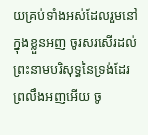យគ្រប់ទាំងអស់ដែលរួមនៅក្នុងខ្លួនអញ ចូរសរសើរដល់ព្រះនាមបរិសុទ្ធនៃទ្រង់ដែរ ព្រលឹងអញអើយ ចូ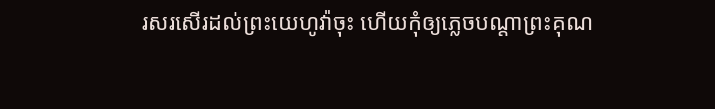រសរសើរដល់ព្រះយេហូវ៉ាចុះ ហើយកុំឲ្យភ្លេចបណ្តាព្រះគុណ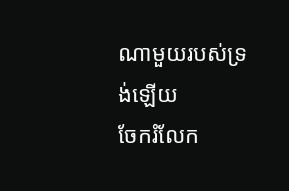ណាមួយរបស់ទ្រង់ឡើយ
ចែករំលែក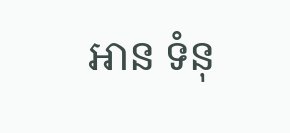អាន ទំនុ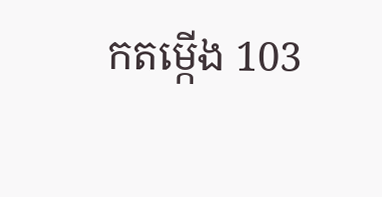កតម្កើង 103